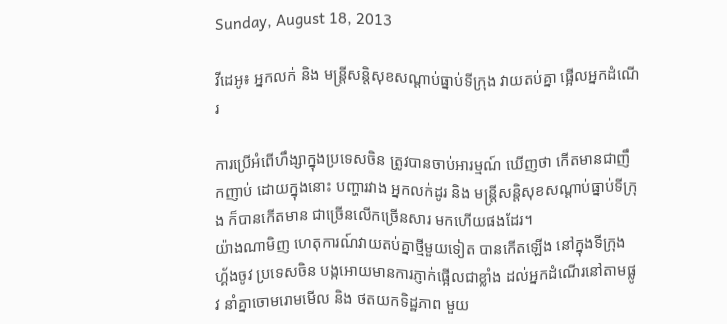Sunday, August 18, 2013

វីដេអូ៖ អ្នកលក់ និង មន្ត្រីសន្តិសុខសណ្តាប់ធ្នាប់ទីក្រុង វាយតប់គ្នា ផ្អើលអ្នកដំណើរ

ការប្រើអំពើហឹង្សាក្នុងប្រទេសចិន ត្រូវបានចាប់អារម្មណ៍ ឃើញថា កើតមានជាញឹកញាប់ ដោយក្នុងនោះ បញ្ហារវាង អ្នកលក់ដូរ និង មន្រ្តីសន្តិសុខសណ្តាប់ធ្នាប់ទីក្រុង ក៏បានកើតមាន ជាច្រើនលើកច្រើនសារ មកហើយផងដែរ។
យ៉ាងណាមិញ ហេតុការណ៍វាយតប់គ្នាថ្មីមួយទៀត បានកើតឡើង នៅក្នុងទីក្រុង ហ្គ័ងចូវ ប្រទេសចិន បង្កអោយមានការភ្ញាក់ផ្អើលជាខ្លាំង ដល់អ្នកដំណើរនៅតាមផ្លូវ នាំគ្នាចោមរោមមើល និង ថតយកទិដ្ឋភាព មួយ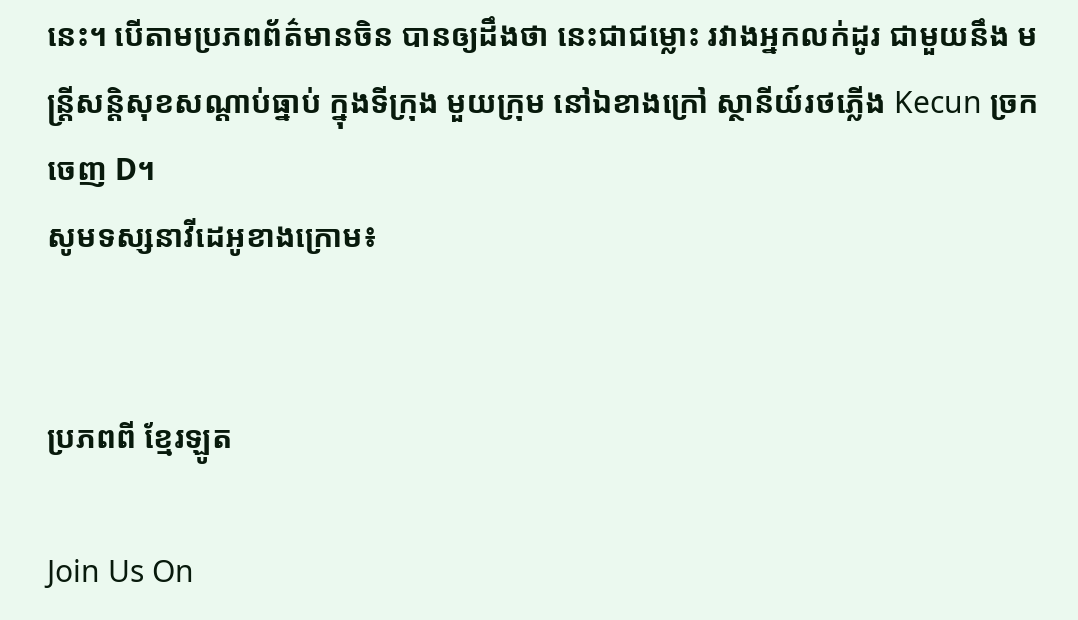នេះ។ បើតាមប្រភពព័ត៌មានចិន បានឲ្យដឹងថា នេះជាជម្លោះ រវាងអ្នកលក់ដូរ ជាមួយនឹង មន្រ្តីសនិ្តសុខសណ្តាប់ធ្នាប់ ក្នុងទីក្រុង មួយក្រុម នៅឯខាងក្រៅ ស្ថានីយ៍រថភ្លើង Kecun ច្រកចេញ D។
សូមទស្សនាវីដេអូខាងក្រោម៖


ប្រភពពី ខ្មែរឡូត

Join Us On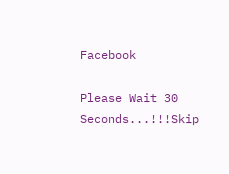Facebook

Please Wait 30 Seconds...!!!Skip